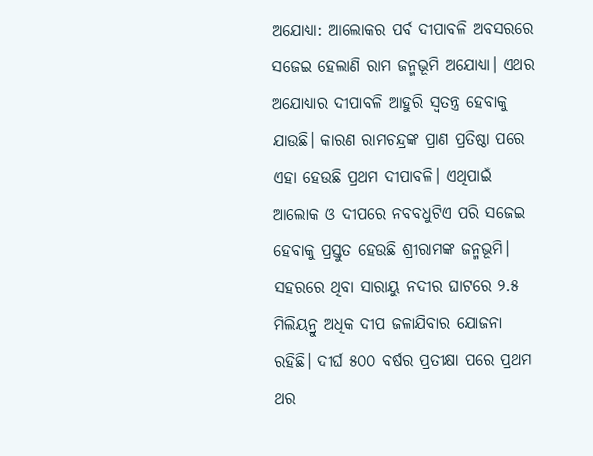ଅଯୋଧ୍ୟା: ଆଲୋକର ପର୍ବ ଦୀପାବଳି ଅବସରରେ ସଜେଇ ହେଲାଣି ରାମ ଜନ୍ମଭୂମି ଅଯୋଧ୍ୟା। ଏଥର ଅଯୋଧ୍ୟାର ଦୀପାବଳି ଆହୁରି ସ୍ବତନ୍ତ୍ର ହେବାକୁ ଯାଉଛି। କାରଣ ରାମଚନ୍ଦ୍ରଙ୍କ ପ୍ରାଣ ପ୍ରତିଷ୍ଠା ପରେ ଏହା ହେଉଛି ପ୍ରଥମ ଦୀପାବଳି। ଏଥିପାଇଁ ଆଲୋକ ଓ ଦୀପରେ ନବବଧୁଟିଏ ପରି ସଜେଇ ହେବାକୁ ପ୍ରସ୍ତୁତ ହେଉଛି ଶ୍ରୀରାମଙ୍କ ଜନ୍ମଭୂମି। ସହରରେ ଥିବା ସାରାୟୁ ନଦୀର ଘାଟରେ ୨.୫ ମିଲିୟନ୍ରୁ ଅଧିକ ଦୀପ ଜଳାଯିବାର ଯୋଜନା ରହିଛି। ଦୀର୍ଘ ୫୦୦ ବର୍ଷର ପ୍ରତୀକ୍ଷା ପରେ ପ୍ରଥମ ଥର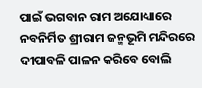ପାଇଁ ଭଗବାନ ରାମ ଅଯୋଧ୍ୟାରେ ନବନିର୍ମିତ ଶ୍ରୀରାମ ଜନ୍ମଭୂମି ମନ୍ଦିରରେ ଦୀପାବଳି ପାଳନ କରିବେ ବୋଲି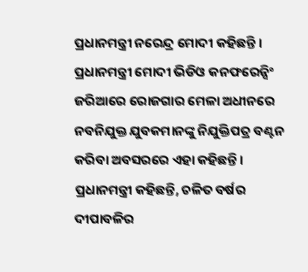ପ୍ରଧାନମନ୍ତ୍ରୀ ନରେନ୍ଦ୍ର ମୋଦୀ କହିଛନ୍ତି । ପ୍ରଧାନମନ୍ତ୍ରୀ ମୋଦୀ ଭିଡିଓ କନଫରେନ୍ସିଂ ଜରିଆରେ ରୋଜଗାର ମେଳା ଅଧୀନରେ ନବନିଯୁକ୍ତ ଯୁବକମାନଙ୍କୁ ନିଯୁକ୍ତିପତ୍ର ବଣ୍ଟନ କରିବା ଅବସରରେ ଏହା କହିଛନ୍ତି ।
ପ୍ରଧାନମନ୍ତ୍ରୀ କହିଛନ୍ତି, ଚଳିତ ବର୍ଷର ଦୀପାବଳିର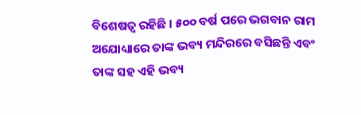ବିଶେଷତ୍ବ ରହିଛି । ୫୦୦ ବର୍ଷ ପରେ ଭଗବାନ ରାମ ଅଯୋଧ୍ୟାରେ ତାଙ୍କ ଭବ୍ୟ ମନ୍ଦିରରେ ବସିଛନ୍ତି ଏବଂ ତାଙ୍କ ସହ ଏହି ଭବ୍ୟ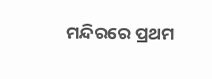ମନ୍ଦିରରେ ପ୍ରଥମ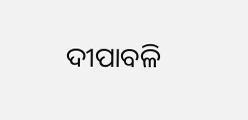ଦୀପାବଳି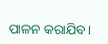ପାଳନ କରାଯିବ।